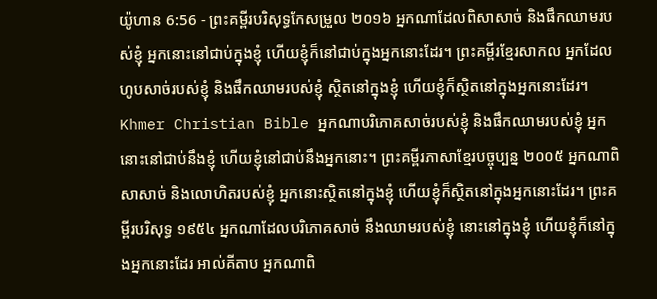យ៉ូហាន 6:56 - ព្រះគម្ពីរបរិសុទ្ធកែសម្រួល ២០១៦ អ្នកណាដែលពិសាសាច់ និងផឹកឈាមរបស់ខ្ញុំ អ្នកនោះនៅជាប់ក្នុងខ្ញុំ ហើយខ្ញុំក៏នៅជាប់ក្នុងអ្នកនោះដែរ។ ព្រះគម្ពីរខ្មែរសាកល អ្នកដែលហូបសាច់របស់ខ្ញុំ និងផឹកឈាមរបស់ខ្ញុំ ស្ថិតនៅក្នុងខ្ញុំ ហើយខ្ញុំក៏ស្ថិតនៅក្នុងអ្នកនោះដែរ។ Khmer Christian Bible អ្នកណាបរិភោគសាច់របស់ខ្ញុំ និងផឹកឈាមរបស់ខ្ញុំ អ្នកនោះនៅជាប់នឹងខ្ញុំ ហើយខ្ញុំនៅជាប់នឹងអ្នកនោះ។ ព្រះគម្ពីរភាសាខ្មែរបច្ចុប្បន្ន ២០០៥ អ្នកណាពិសាសាច់ និងលោហិតរបស់ខ្ញុំ អ្នកនោះស្ថិតនៅក្នុងខ្ញុំ ហើយខ្ញុំក៏ស្ថិតនៅក្នុងអ្នកនោះដែរ។ ព្រះគម្ពីរបរិសុទ្ធ ១៩៥៤ អ្នកណាដែលបរិភោគសាច់ នឹងឈាមរបស់ខ្ញុំ នោះនៅក្នុងខ្ញុំ ហើយខ្ញុំក៏នៅក្នុងអ្នកនោះដែរ អាល់គីតាប អ្នកណាពិ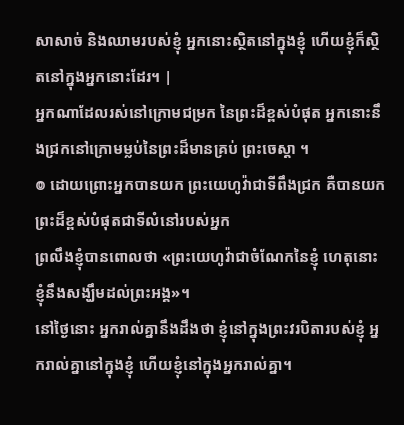សាសាច់ និងឈាមរបស់ខ្ញុំ អ្នកនោះស្ថិតនៅក្នុងខ្ញុំ ហើយខ្ញុំក៏ស្ថិតនៅក្នុងអ្នកនោះដែរ។ |
អ្នកណាដែលរស់នៅក្រោមជម្រក នៃព្រះដ៏ខ្ពស់បំផុត អ្នកនោះនឹងជ្រកនៅក្រោមម្លប់នៃព្រះដ៏មានគ្រប់ ព្រះចេស្តា ។
៙ ដោយព្រោះអ្នកបានយក ព្រះយេហូវ៉ាជាទីពឹងជ្រក គឺបានយកព្រះដ៏ខ្ពស់បំផុតជាទីលំនៅរបស់អ្នក
ព្រលឹងខ្ញុំបានពោលថា «ព្រះយេហូវ៉ាជាចំណែកនៃខ្ញុំ ហេតុនោះ ខ្ញុំនឹងសង្ឃឹមដល់ព្រះអង្គ»។
នៅថ្ងៃនោះ អ្នករាល់គ្នានឹងដឹងថា ខ្ញុំនៅក្នុងព្រះវរបិតារបស់ខ្ញុំ អ្នករាល់គ្នានៅក្នុងខ្ញុំ ហើយខ្ញុំនៅក្នុងអ្នករាល់គ្នា។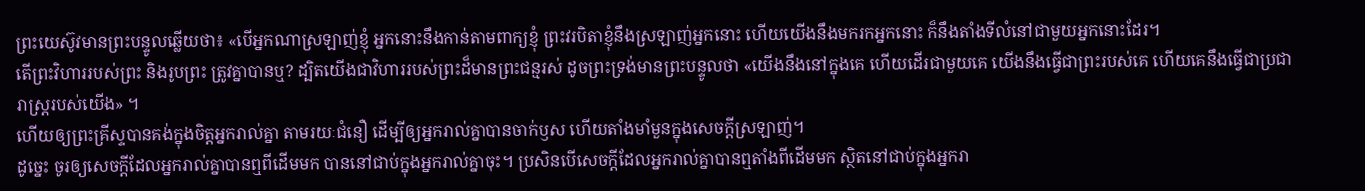ព្រះយេស៊ូវមានព្រះបន្ទូលឆ្លើយថា៖ «បើអ្នកណាស្រឡាញ់ខ្ញុំ អ្នកនោះនឹងកាន់តាមពាក្យខ្ញុំ ព្រះវរបិតាខ្ញុំនឹងស្រឡាញ់អ្នកនោះ ហើយយើងនឹងមករកអ្នកនោះ ក៏នឹងតាំងទីលំនៅជាមួយអ្នកនោះដែរ។
តើព្រះវិហាររបស់ព្រះ និងរូបព្រះ ត្រូវគ្នាបានឬ? ដ្បិតយើងជាវិហាររបស់ព្រះដ៏មានព្រះជន្មរស់ ដូចព្រះទ្រង់មានព្រះបន្ទូលថា «យើងនឹងនៅក្នុងគេ ហើយដើរជាមួយគេ យើងនឹងធ្វើជាព្រះរបស់គេ ហើយគេនឹងធ្វើជាប្រជារាស្ត្ររបស់យើង» ។
ហើយឲ្យព្រះគ្រីស្ទបានគង់ក្នុងចិត្តអ្នករាល់គ្នា តាមរយៈជំនឿ ដើម្បីឲ្យអ្នករាល់គ្នាបានចាក់ឫស ហើយតាំងមាំមួនក្នុងសេចក្តីស្រឡាញ់។
ដូច្នេះ ចូរឲ្យសេចក្ដីដែលអ្នករាល់គ្នាបានឮពីដើមមក បាននៅជាប់ក្នុងអ្នករាល់គ្នាចុះ។ ប្រសិនបើសេចក្ដីដែលអ្នករាល់គ្នាបានឮតាំងពីដើមមក ស្ថិតនៅជាប់ក្នុងអ្នករា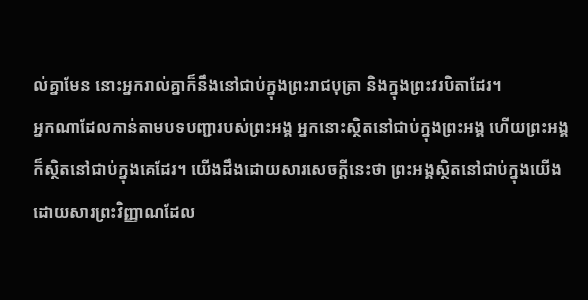ល់គ្នាមែន នោះអ្នករាល់គ្នាក៏នឹងនៅជាប់ក្នុងព្រះរាជបុត្រា និងក្នុងព្រះវរបិតាដែរ។
អ្នកណាដែលកាន់តាមបទបញ្ជារបស់ព្រះអង្គ អ្នកនោះស្ថិតនៅជាប់ក្នុងព្រះអង្គ ហើយព្រះអង្គក៏ស្ថិតនៅជាប់ក្នុងគេដែរ។ យើងដឹងដោយសារសេចក្ដីនេះថា ព្រះអង្គស្ថិតនៅជាប់ក្នុងយើង ដោយសារព្រះវិញ្ញាណដែល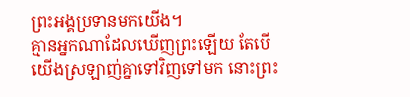ព្រះអង្គប្រទានមកយើង។
គ្មានអ្នកណាដែលឃើញព្រះឡើយ តែបើយើងស្រឡាញ់គ្នាទៅវិញទៅមក នោះព្រះ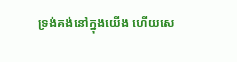ទ្រង់គង់នៅក្នុងយើង ហើយសេ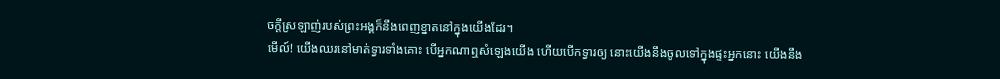ចក្ដីស្រឡាញ់របស់ព្រះអង្គក៏នឹងពេញខ្នាតនៅក្នុងយើងដែរ។
មើល៍! យើងឈរនៅមាត់ទ្វារទាំងគោះ បើអ្នកណាឮសំឡេងយើង ហើយបើកទ្វារឲ្យ នោះយើងនឹងចូលទៅក្នុងផ្ទះអ្នកនោះ យើងនឹង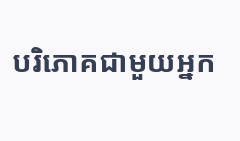បរិភោគជាមួយអ្នក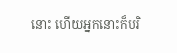នោះ ហើយអ្នកនោះក៏បរិ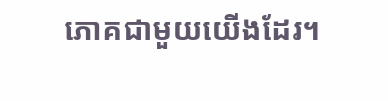ភោគជាមួយយើងដែរ។